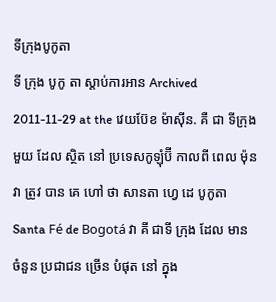ទីក្រុងបូកូតា
ទី ក្រុង បូកូ តា ស្តាប់ការអាន Archived 2011-11-29 at the វេយប៊ែខ ម៉ាស៊ីន. គឺ ជា ទីក្រុង មួយ ដែល ស្ថិត នៅ ប្រទេសកូឡុំប៊ី កាលពី ពេល ម៉ុន វា ត្រូវ បាន គេ ហៅ ថា សានតា ហ្វេ ដេ បូកូតា Santa Fé de Bogotá វា គី ជាទី ក្រុង ដែល មាន ចំនួន ប្រជាជន ច្រើន បំផុត នៅ ក្នុង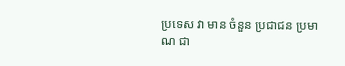ប្រទេស វា មាន ចំនួន ប្រជាជន ប្រមាណ ជា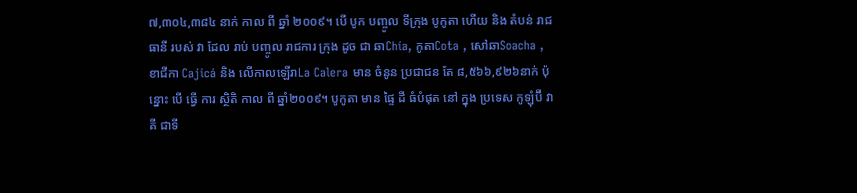៧,៣០៤,៣៨៤ នាក់ កាល ពី ឆ្នាំ ២០០៩។ បើ បូក បញ្ចូល ទីក្រុង បូកូតា ហើយ និង តំបន់ រាជ ធានី របស់ វា ដែល រាប់ បញ្ចូល រាជការ ក្រុង ដូច ជា ឆាChía, កូតាCota , សៅឆាSoacha , ខាជីកា Cajicá និង លើកាលឡើរាLa Calera មាន ចំនូន ប្រជាជន តែ ៨,៥៦៦,៩២៦នាក់ ប៉ុន្នោះ បើ ធ្វើ ការ ស្ថិតិ កាល ពី ឆ្នាំ២០០៩។ បូកូតា មាន ផ្ទៃ ដី ធំបំផុត នៅ ក្នុង ប្រទេស កូឡុំប៊ី វា គី ជាទី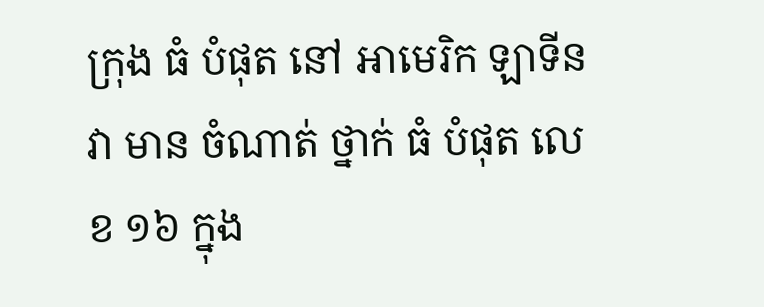ក្រុង ធំ បំផុត នៅ អាមេរិក ឡាទីន វា មាន ចំណាត់ ថ្នាក់ ធំ បំផុត លេខ ១៦ ក្នុង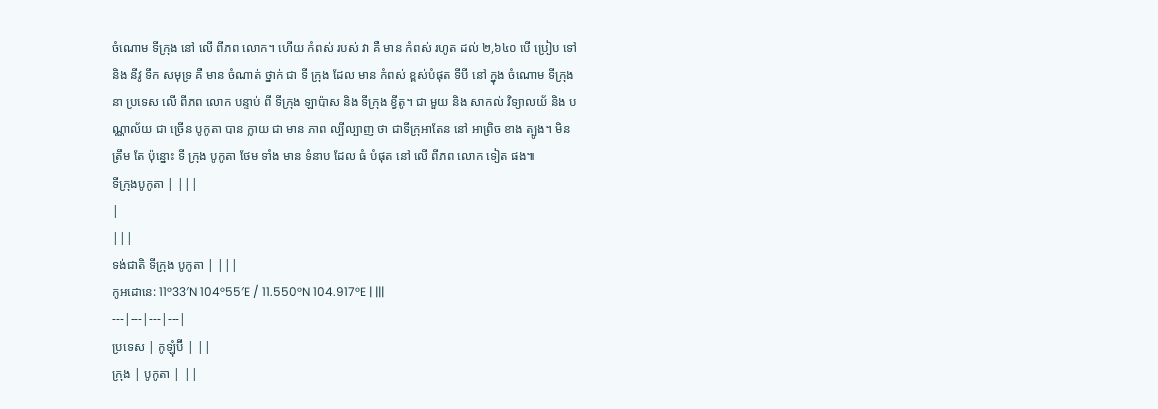ចំណោម ទីក្រុង នៅ លើ ពីភព លោក។ ហើយ កំពស់ របស់ វា គឺ មាន កំពស់ រហូត ដល់ ២,៦៤០ បើ ប្រៀប ទៅ និង នីវូ ទឹក សមុទ្រ គឺ មាន ចំណាត់ ថ្នាក់ ជា ទី ក្រុង ដែល មាន កំពស់ ខ្ពស់បំផុត ទីបី នៅ ក្នុង ចំណោម ទីក្រុង នា ប្រទេស លើ ពីភព លោក បន្ទាប់ ពី ទីក្រុង ឡាប៉ាស និង ទីក្រុង ខ្វីតូ។ ជា មួយ និង សាកល់ វិទ្យាលយ័ និង បណ្ណាល័យ ជា ច្រើន បូកូតា បាន ក្លាយ ជា មាន ភាព ល្បីល្បាញ ថា ជាទីក្រុអាតែន នៅ អាព្រិច ខាង ត្បូង។ មិន ត្រឹម តែ ប៉ុន្នោះ ទី ក្រុង បូកូតា ថែម ទាំង មាន ទំនាប ដែល ធំ បំផុត នៅ លើ ពីភព លោក ទៀត ផង៕
ទីក្រុងបូកូតា | |||
|
|||
ទង់ជាតិ ទីក្រុង បូកូតា | |||
កូអដោនេ: 11°33′N 104°55′E / 11.550°N 104.917°E | |||
---|---|---|---|
ប្រទេស | កូឡុំប៊ី | ||
ក្រុង | បូកូតា | ||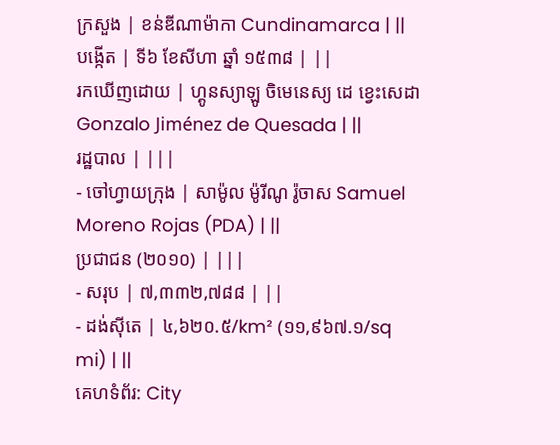ក្រសួង | ខន់ឌីណាម៉ាកា Cundinamarca | ||
បង្កើត | ទី៦ ខែសីហា ឆ្នាំ ១៥៣៨ | ||
រកឃើញដោយ | ហ្គូនស្យាឡូ ចិមេនេស្យ ដេ ខ្វេះសេដា Gonzalo Jiménez de Quesada | ||
រដ្ឋបាល | |||
- ចៅហ្វាយក្រុង | សាម៉ូល ម៉ូរីណូ រ៉ូចាស Samuel Moreno Rojas (PDA) | ||
ប្រជាជន (២០១០) | |||
- សរុប | ៧,៣៣២,៧៨៨ | ||
- ដង់ស៊ីតេ | ៤,៦២០.៥/km² (១១,៩៦៧.១/sq mi) | ||
គេហទំព័រ: City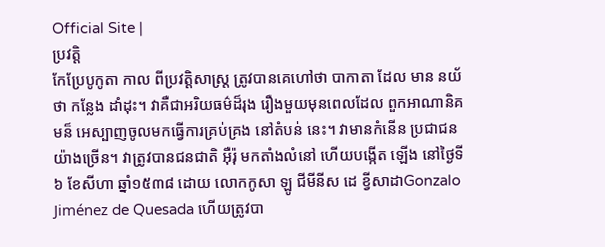Official Site |
ប្រវត្តិ
កែប្រែបូកូតា កាល ពីប្រវត្តិសាស្ត្រ ត្រូវបានគេហៅថា បាកាតា ដែល មាន នយ័ ថា កន្លែង ដាំដុះ។ វាគឺជាអរិយធម៌ដ៏រុង រឿងមួយមុនពេលដែល ពួកអាណានិគមន៏ អេស្បាញចូលមកធ្វើការគ្រប់គ្រង នៅតំបន់ នេះ។ វាមានកំនើន ប្រជាជនយ៉ាងច្រើន។ វាត្រូវបានជនជាតិ អ៊ឺរ៉ុ មកតាំងលំនៅ ហើយបង្កើត ឡើង នៅថ្ងៃទី ៦ ខែសីហា ឆ្នាំ១៥៣៨ ដោយ លោកកូសា ឡូ ជីមីនីស ដេ ខ្វីសាដាGonzalo Jiménez de Quesada ហើយត្រូវបា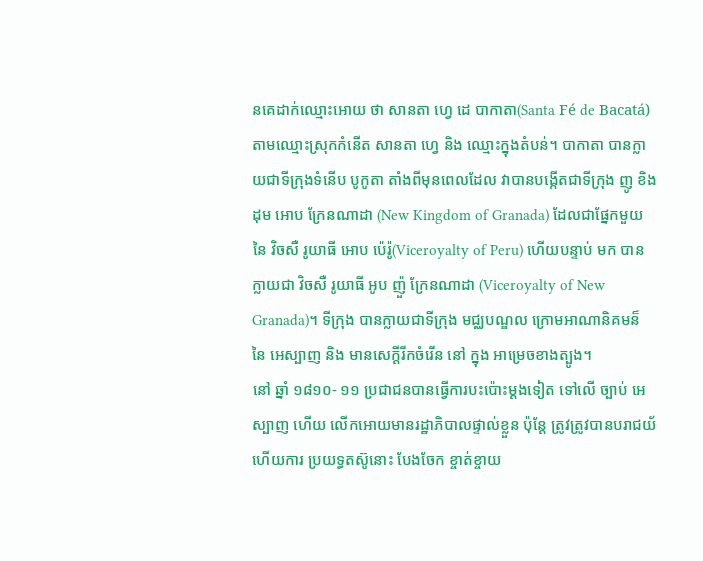នគេដាក់ឈ្មោះអោយ ថា សានតា ហ្វេ ដេ បាកាតា(Santa Fé de Bacatá) តាមឈ្មោះស្រុកកំនើត សានតា ហ្វេ និង ឈ្មោះក្នុងតំបន់។ បាកាតា បានក្លាយជាទីក្រុងទំនើប បូកូតា តាំងពីមុនពេលដែល វាបានបង្កើតជាទីក្រុង ញូ ខិងដុម អោប ក្រែនណាដា (New Kingdom of Granada) ដែលជាផ្នែកមួយ នៃ វិចសឺ រូយាធី អោប ប៉េរ៉ូ(Viceroyalty of Peru) ហើយបន្ទាប់ មក បានក្លាយជា វិចសឺ រូយាធី អូប ញ៉ួ ក្រែនណាដា (Viceroyalty of New Granada)។ ទីក្រុង បានក្លាយជាទីក្រុង មជ្ឈបណ្ឌល ក្រោមអាណានិគមន៏ នៃ អេស្បាញ និង មានសេក្ដីរីកចំរើន នៅ ក្នុង អាម្រេចខាងត្បូង។
នៅ ឆ្នាំ ១៨១០- ១១ ប្រជាជនបានធ្វើការបះប៉ោះម្ដងទៀត ទៅលើ ច្បាប់ អេស្បាញ ហើយ លើកអោយមានរដ្ឋាភិបាលផ្ទាល់ខ្លួន ប៉ុន្ដែ ត្រូវត្រូវបានបរាជយ័ ហើយការ ប្រយទ្ធតស៊ូនោះ បែងចែក ខ្ចាត់ខ្ចាយ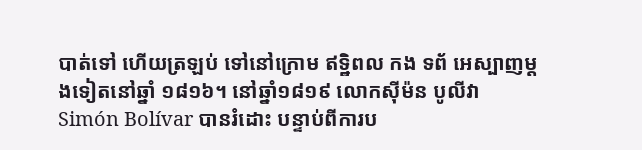បាត់ទៅ ហើយត្រឡប់ ទៅនៅក្រោម ឥទ្ឋិពល កង ទព័ អេស្បាញម្តងទៀតនៅឆ្នាំ ១៨១៦។ នៅឆ្នាំ១៨១៩ លោកស៊ីម៉ន បូលីវា Simón Bolívar បានរំដោះ បន្ទាប់ពីការប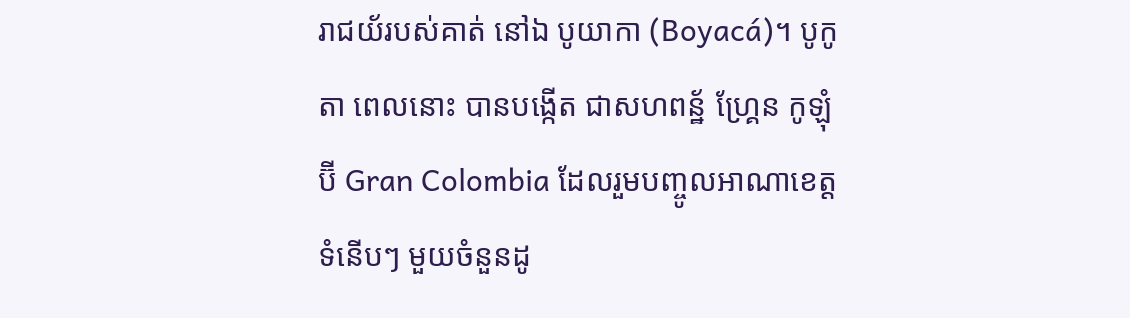រាជយ័របស់គាត់ នៅឯ បូយាកា (Boyacá)។ បូកូតា ពេលនោះ បានបង្កើត ជាសហពន្ឋ័ ហ្គ្រែន កូឡុំប៊ី Gran Colombia ដែលរួមបញ្ចូលអាណាខេត្តទំនើបៗ មួយចំនួនដូ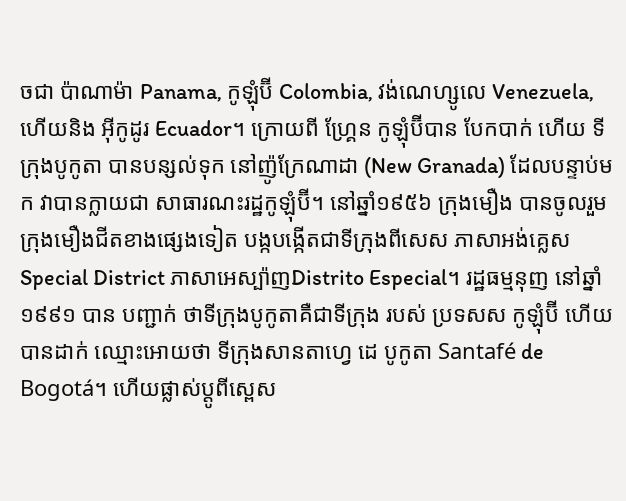ចជា ប៉ាណាម៉ា Panama, កូឡុំប៊ី Colombia, វង់ណេហ្សូលេ Venezuela, ហើយនិង អ៊ីកូដូរ Ecuador។ ក្រោយពី ហ្គ្រែន កូឡុំប៊ីបាន បែកបាក់ ហើយ ទីក្រុងបូកូតា បានបន្សល់ទុក នៅញ៉ូក្រែណាដា (New Granada) ដែលបន្ទាប់មក វាបានក្លាយជា សាធារណះរដ្ឋកូឡុំប៊ី។ នៅឆ្នាំ១៩៥៦ ក្រុងមឿង បានចូលរួម ក្រុងមឿងជីតខាងផ្សេងទៀត បង្កបង្កើតជាទីក្រុងពីសេស ភាសាអង់គ្លេសSpecial District ភាសាអេស្ប៉ាញDistrito Especial។ រដ្ឋធម្មនុញ នៅឆ្នាំ ១៩៩១ បាន បញ្ជាក់ ថាទីក្រុងបូកូតាគឺជាទីក្រុង របស់ ប្រទសស កូឡុំប៊ី ហើយ បានដាក់ ឈ្មោះអោយថា ទីក្រុងសានតាហ្វេ ដេ បូកូតា Santafé de Bogotá។ ហើយផ្លាស់ប្តូពីស្ពេស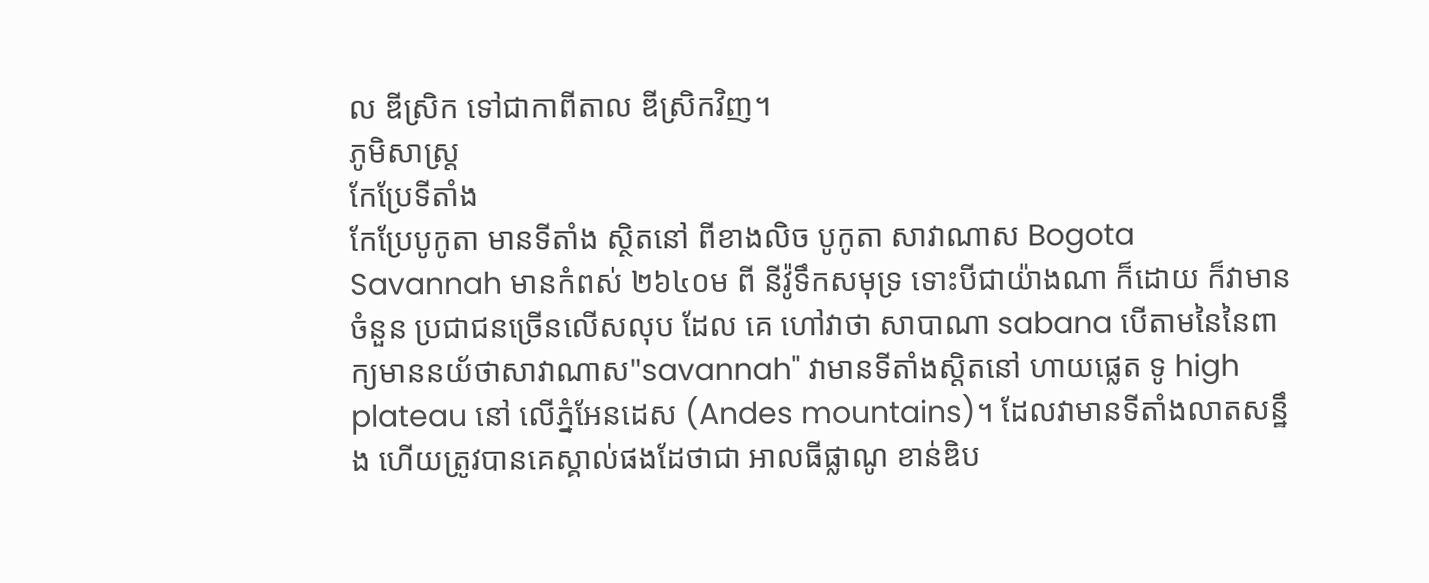ល ឌីស្រិក ទៅជាកាពីតាល ឌីស្រិកវិញ។
ភូមិសាស្រ្ត
កែប្រែទីតាំង
កែប្រែបូកូតា មានទីតាំង ស្ថិតនៅ ពីខាងលិច បូកូតា សាវាណាស Bogota Savannah មានកំពស់ ២៦៤០ម ពី នីវ៉ូទឹកសមុទ្រ ទោះបីជាយ៉ាងណា ក៏ដោយ ក៏វាមាន ចំនួន ប្រជាជនច្រើនលើសលុប ដែល គេ ហៅវាថា សាបាណា sabana បើតាមនៃនៃពាក្យមាននយ័ថាសាវាណាស"savannah" វាមានទីតាំងស្តិតនៅ ហាយផ្លេត ទូ high plateau នៅ លើភ្នំអែនដេស (Andes mountains)។ ដែលវាមានទីតាំងលាតសន្ឋឹង ហើយត្រូវបានគេស្គាល់ផងដែថាជា អាលធីផ្លាណូ ខាន់ឌិប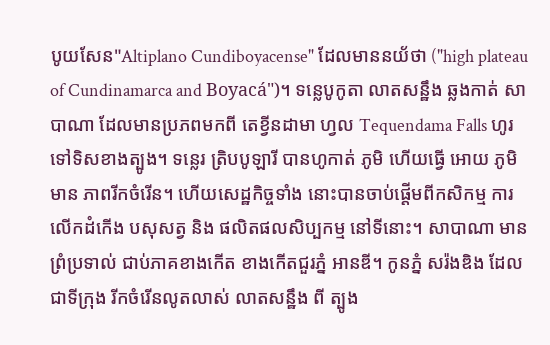បូយសែន"Altiplano Cundiboyacense" ដែលមាននយ័ថា ("high plateau of Cundinamarca and Boyacá")។ ទន្លេបូកូតា លាតសន្ឋឹង ឆ្លងកាត់ សាបាណា ដែលមានប្រភពមកពី តេខ្វីនដាមា ហ្វល Tequendama Falls ហូរទៅទិសខាងត្បូង។ ទន្លេរ ត្រិបបូឡារី បានហូកាត់ ភូមិ ហើយធ្វើ អោយ ភូមិ មាន ភាពរីកចំរើន។ ហើយសេដ្ឋកិច្ចទាំង នោះបានចាប់ផ្ដើមពីកសិកម្ម ការលើកដំកើង បសុសត្វ និង ផលិតផលសិប្បកម្ម នៅទីនោះ។ សាបាណា មានព្រំប្រទាល់ ជាប់ភាគខាងកើត ខាងកើតជួរភ្នំ អានឌី។ កូនភ្នំ សរ៉ងឌិង ដែលជាទីក្រុង រីកចំរើនលូតលាស់ លាតសន្ឋឹង ពី ត្បូង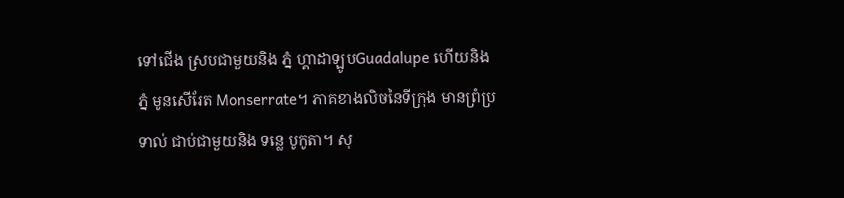ទៅជើង ស្របជាមួយនិង ភ្នំ ហ្គាដាឡូបGuadalupe ហើយនិង ភ្នំ មូនសើរែត Monserrate។ ភាគខាងលិចនៃទីក្រុង មានព្រំប្រទាល់ ជាប់ជាមួយនិង ទន្លេ បូកូតា។ សុ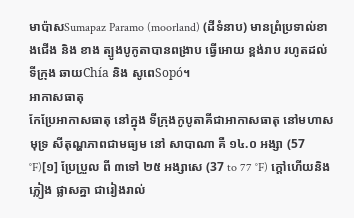មាប៉ាសSumapaz Paramo (moorland) (ដីទំនាប) មានព្រំប្រទាល់ខាងជើង និង ខាង ត្បូងបូកូតាបានពង្រាប ធ្វើអោយ ខ្ពង់រាប រហូតដល់ ទីក្រុង ឆាយChía និង សូពេSopó។
អាកាសធាតុ
កែប្រែអាកាសធាតុ នៅក្នុង ទីក្រុងកូបូតាគីជាអាកាសធាតុ នៅមហាសមុទ្រ សីតុណ្ហភាពជាមធ្យម នៅ សាបាណា គឺ ១៤.០ អង្សា (57 °F)[១] ប្រែប្រួល ពី ៣ទៅ ២៥ អង្សាសេ (37 to 77 °F) ក្តៅហើយនិងភ្លៀង ផ្លាសគ្នា ជារៀងរាល់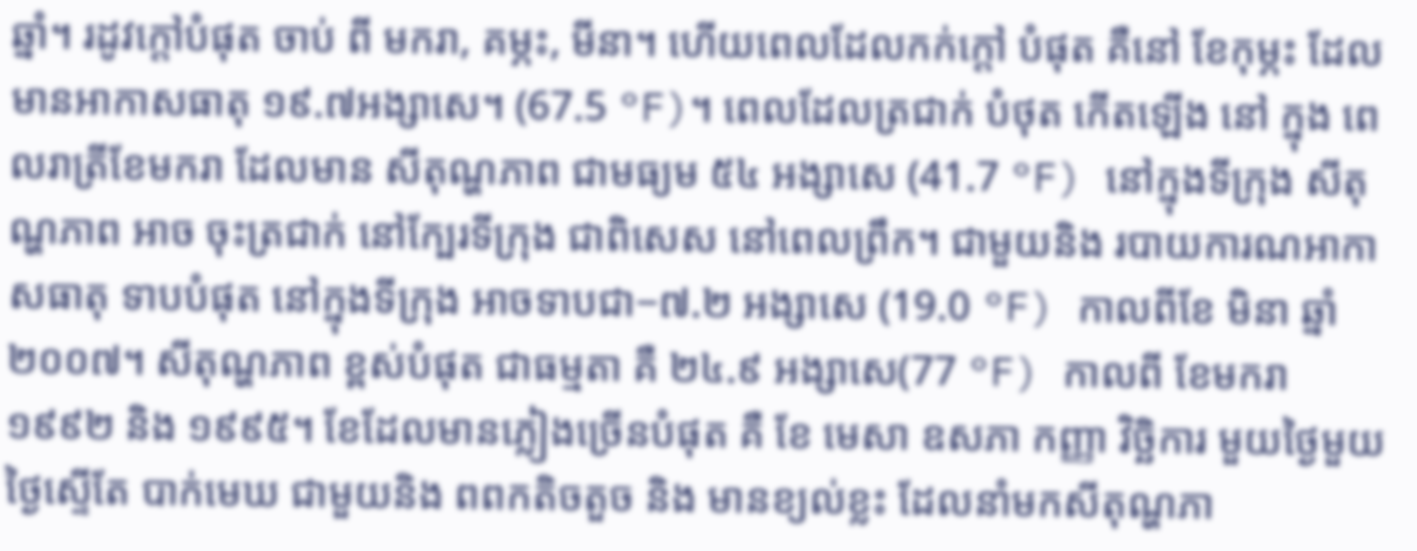ឆ្នាំ។ រដូវក្តៅបំផុត ចាប់ ពី មករា, គម្ភះ, មីនា។ ហើយពេលដែលកក់ក្ដៅ បំផុត គឺនៅ ខែកុម្ភះ ដែលមានអាកាសធាតុ ១៩.៧អង្សាសេ។ (67.5 °F)។ ពេលដែលត្រជាក់ បំថុត កើតឡើង នៅ ក្នុង ពេលរាត្រីខែមករា ដែលមាន សីតុណ្ហភាព ជាមធ្យម ៥៤ អង្សាសេ (41.7 °F) នៅក្នុងទីក្រុង សីតុណ្ហភាព អាច ចុះត្រជាក់ នៅក្បែរទីក្រុង ជាពិសេស នៅពេលព្រឹក។ ជាមួយនិង របាយការណអាកាសធាតុ ទាបបំផុត នៅក្នុងទីក្រុង អាចទាបជា−៧.២ អង្សាសេ (19.0 °F) កាលពីខែ មិនា ឆ្នាំ ២០០៧។ សីតុណ្ហភាព ខ្ពស់បំផុត ជាធម្មតា គឺ ២៤.៩ អង្សាសេ(77 °F) កាលពី ខែមករា ១៩៩២ និង ១៩៩៥។ ខែដែលមានភ្លៀងច្រើនបំផុត គឺ ខែ មេសា ឧសភា កញ្ញា វិច្ឆិការ មួយថ្ងៃមួយថ្ងៃស្ទើតែ បាក់មេឃ ជាមួយនិង ពពកតិចតួច និង មានខ្យល់ខ្លះ ដែលនាំមកសីតុណ្ហភា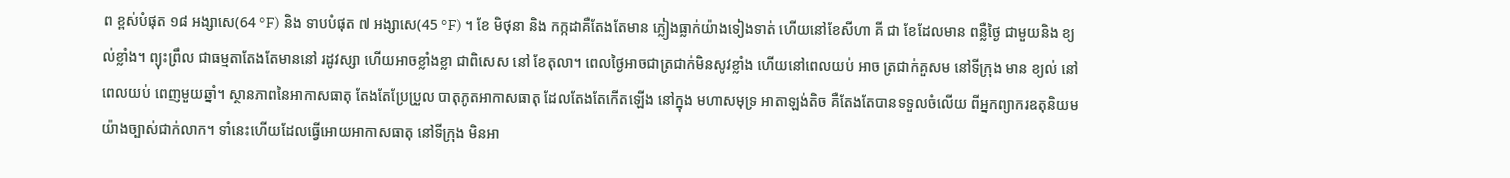ព ខ្ពស់បំផុត ១៨ អង្សាសេ(64 °F) និង ទាបបំផុត ៧ អង្សាសេ(45 °F) ។ ខែ មិថុនា និង កក្កដាគឺតែងតែមាន ភ្លៀងធ្លាក់យ៉ាងទៀងទាត់ ហើយនៅខែសីហា គី ជា ខែដែលមាន ពន្លឺថ្ងៃ ជាមួយនិង ខ្យល់ខ្លាំង។ ព្យុះព្រឹល ជាធម្មតាតែងតែមាននៅ រដូវស្សា ហើយអាចខ្លាំងខ្លា ជាពិសេស នៅ ខែតុលា។ ពេលថ្ងៃអាចជាត្រជាក់មិនសូវខ្លាំង ហើយនៅពេលយប់ អាច ត្រជាក់គួសម នៅទីក្រុង មាន ខ្យល់ នៅពេលយប់ ពេញមួយឆ្នាំ។ ស្ថានភាពនៃអាកាសធាតុ តែងតែប្រែប្រួល បាតុភូតអាកាសធាតុ ដែលតែងតែកើតឡើង នៅក្នុង មហាសមុទ្រ អាតាឡង់តិច គឺតែងតែបានទទួលចំលើយ ពីអ្នកព្យាករឧតុនិយមយ៉ាងច្បាស់ជាក់លាក។ ទាំនេះហើយដែលធ្វើអោយអាកាសធាតុ នៅទីក្រុង មិនអា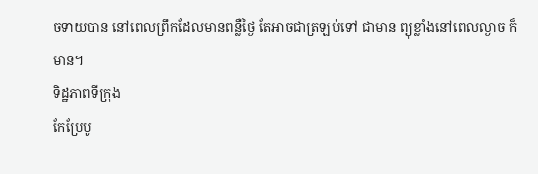ចទាយបាន នៅពេលព្រឹកដែលមានពន្លឺថ្ងៃ តែអាចជាត្រឡប់ទៅ ជាមាន ព្យុខ្លាំងនៅពេលល្ងាច ក៏មាន។
ទិដ្ឋភាពទីក្រុង
កែប្រែបូ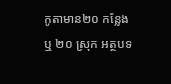កូតាមាន២០ កន្លែង ឬ ២០ ស្រុក អត្ថបទ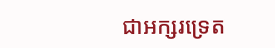ជាអក្សរទ្រេត